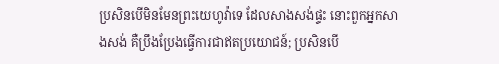ប្រសិនបើមិនមែនព្រះយេហូវ៉ាទេ ដែលសាងសង់ផ្ទះ នោះពួកអ្នកសាងសង់ គឺប្រឹងប្រែងធ្វើការជាឥតប្រយោជន៍; ប្រសិនបើ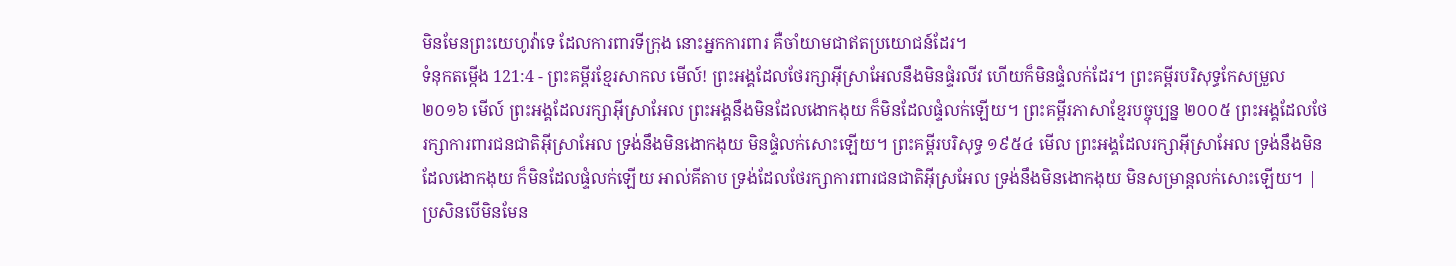មិនមែនព្រះយេហូវ៉ាទេ ដែលការពារទីក្រុង នោះអ្នកការពារ គឺចាំយាមជាឥតប្រយោជន៍ដែរ។
ទំនុកតម្កើង 121:4 - ព្រះគម្ពីរខ្មែរសាកល មើល៍! ព្រះអង្គដែលថែរក្សាអ៊ីស្រាអែលនឹងមិនផ្ទំរលីវ ហើយក៏មិនផ្ទំលក់ដែរ។ ព្រះគម្ពីរបរិសុទ្ធកែសម្រួល ២០១៦ មើល៍ ព្រះអង្គដែលរក្សាអ៊ីស្រាអែល ព្រះអង្គនឹងមិនដែលងោកងុយ ក៏មិនដែលផ្ទំលក់ឡើយ។ ព្រះគម្ពីរភាសាខ្មែរបច្ចុប្បន្ន ២០០៥ ព្រះអង្គដែលថែរក្សាការពារជនជាតិអ៊ីស្រាអែល ទ្រង់នឹងមិនងោកងុយ មិនផ្ទំលក់សោះឡើយ។ ព្រះគម្ពីរបរិសុទ្ធ ១៩៥៤ មើល ព្រះអង្គដែលរក្សាអ៊ីស្រាអែល ទ្រង់នឹងមិនដែលងោកងុយ ក៏មិនដែលផ្ទំលក់ឡើយ អាល់គីតាប ទ្រង់ដែលថែរក្សាការពារជនជាតិអ៊ីស្រអែល ទ្រង់នឹងមិនងោកងុយ មិនសម្រាន្តលក់សោះឡើយ។ |
ប្រសិនបើមិនមែន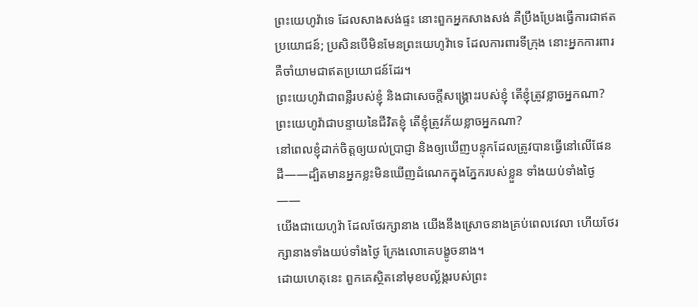ព្រះយេហូវ៉ាទេ ដែលសាងសង់ផ្ទះ នោះពួកអ្នកសាងសង់ គឺប្រឹងប្រែងធ្វើការជាឥតប្រយោជន៍; ប្រសិនបើមិនមែនព្រះយេហូវ៉ាទេ ដែលការពារទីក្រុង នោះអ្នកការពារ គឺចាំយាមជាឥតប្រយោជន៍ដែរ។
ព្រះយេហូវ៉ាជាពន្លឺរបស់ខ្ញុំ និងជាសេចក្ដីសង្គ្រោះរបស់ខ្ញុំ តើខ្ញុំត្រូវខ្លាចអ្នកណា? ព្រះយេហូវ៉ាជាបន្ទាយនៃជីវិតខ្ញុំ តើខ្ញុំត្រូវភ័យខ្លាចអ្នកណា?
នៅពេលខ្ញុំដាក់ចិត្តឲ្យយល់ប្រាជ្ញា និងឲ្យឃើញបន្ទុកដែលត្រូវបានធ្វើនៅលើផែនដី——ដ្បិតមានអ្នកខ្លះមិនឃើញដំណេកក្នុងភ្នែករបស់ខ្លួន ទាំងយប់ទាំងថ្ងៃ——
យើងជាយេហូវ៉ា ដែលថែរក្សានាង យើងនឹងស្រោចនាងគ្រប់ពេលវេលា ហើយថែរក្សានាងទាំងយប់ទាំងថ្ងៃ ក្រែងលោគេបង្ខូចនាង។
ដោយហេតុនេះ ពួកគេស្ថិតនៅមុខបល្ល័ង្ករបស់ព្រះ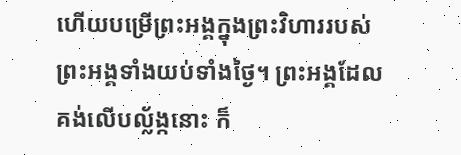ហើយបម្រើព្រះអង្គក្នុងព្រះវិហាររបស់ព្រះអង្គទាំងយប់ទាំងថ្ងៃ។ ព្រះអង្គដែលគង់លើបល្ល័ង្កនោះ ក៏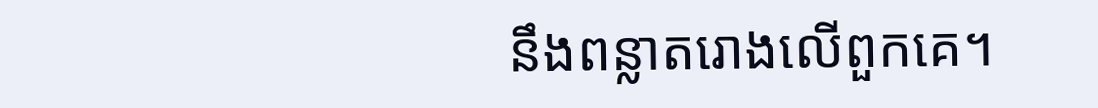នឹងពន្លាតរោងលើពួកគេ។